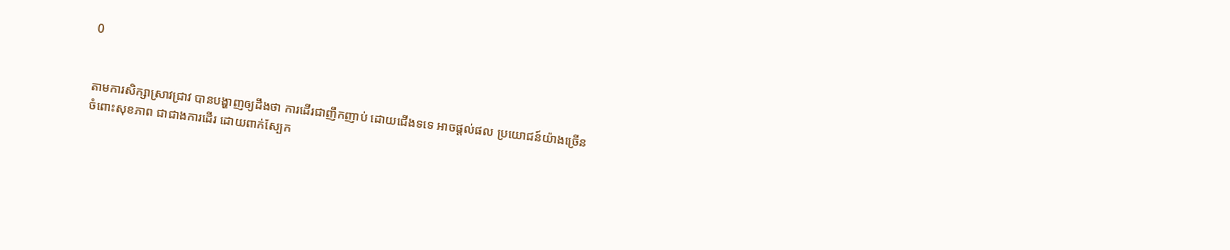0


តាមការសិក្សាស្រាវជ្រាវ បានបង្ហាញឲ្យដឹងថា ការដើរជាញឹកញាប់ ដោយជើងទទេ អាចផ្ដល់ផល ប្រយោជន៍យ៉ាងច្រើន ចំពោះសុខភាព ជាជាងការដើរ ដោយពាក់ស្បែក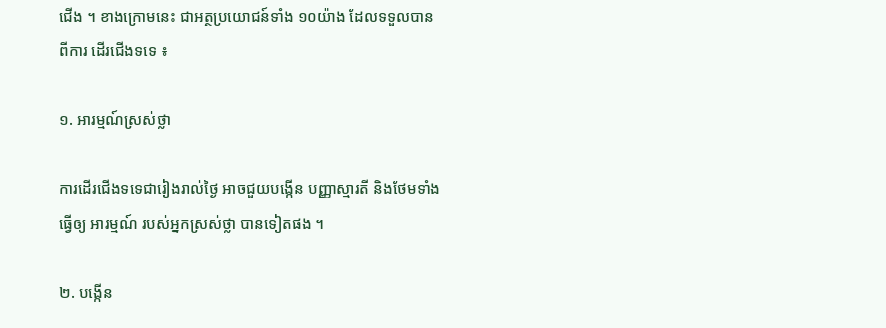ជើង ។ ខាងក្រោមនេះ ជាអត្ថប្រយោជន៍ទាំង ១០យ៉ាង ដែលទទួលបានពីការ ដើរជើងទទេ ៖

១. អារម្មណ៍ស្រស់ថ្លា

ការដើរជើងទទេជារៀងរាល់ថ្ងៃ អាចជួយបង្កើន បញ្ញាស្មារតី និងថែមទាំងធ្វើឲ្យ អារម្មណ៍ របស់អ្នកស្រស់ថ្លា បានទៀតផង ។

២. បង្កើន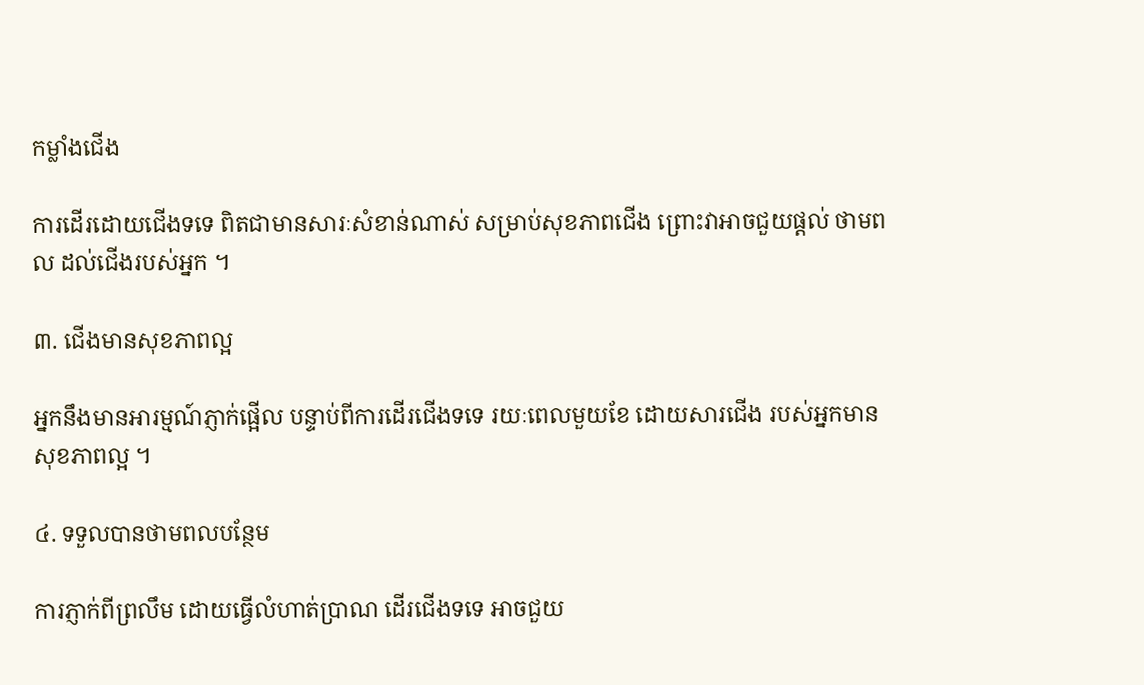កម្លាំងជើង

ការដើរដោយជើងទទេ ពិតជាមានសារៈសំខាន់ណាស់ សម្រាប់សុខភាពជើង ព្រោះវាអាចជួយផ្ដល់ ថាមពល ដល់ជើងរបស់អ្នក ។

៣. ជើងមានសុខភាពល្អ

អ្នកនឹងមានអារម្មណ៍ភ្ញាក់ផ្អើល បន្ទាប់ពីការដើរជើងទទេ រយៈពេលមួយខែ ដោយសារជើង របស់អ្នកមានសុខភាពល្អ ។

៤. ទទួលបានថាមពលបន្ថែម

ការភ្ញាក់ពីព្រលឹម ដោយធ្វើលំហាត់ប្រាណ ដើរជើងទទេ អាចជួយ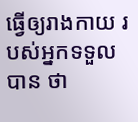ធ្វើឲ្យរាងកាយ របស់អ្នកទទួលបាន ថា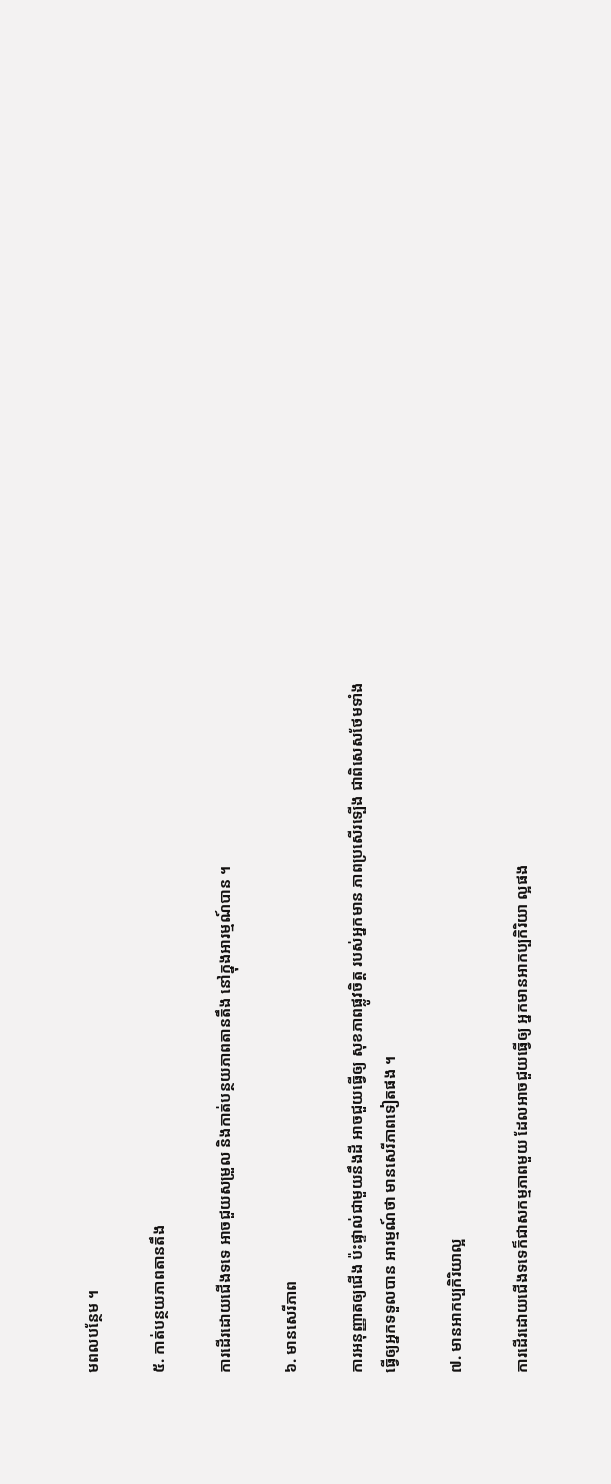មពលបន្ថែម ។

៥. កាត់បន្ថយភាពតានតឹង

ការដើរដោយជើងទទេ អាចជួយសម្រួល និងកាត់បន្ថយភាពតានតឹង នៅក្នុងអារម្មណ៍បាន ។

៦. មានសេរីភាព

ការអនុញ្ញាតឲ្យជើង ប៉ះផ្ទាល់ជាមួយនឹងដី អាចជួយធ្វើឲ្យ សុខភាពផ្លូវចិត្ត របស់អ្នកមាន ភាពប្រសើរទ្បើង ជាពិសេសថែមទាំង ធ្វើឲ្យអ្នកទទួលបាន អារម្មណ៍ថា មានសេរីភាពទៀតផង ។

៧. មានអាកប្បកិរិយាល្អ

ការដើរដោយជើងទទេក៏ជាសកម្មភាពមួយ ដែលអាចជួយធ្វើឲ្យ អ្នកមានអាកប្បកិរិយា ល្អផង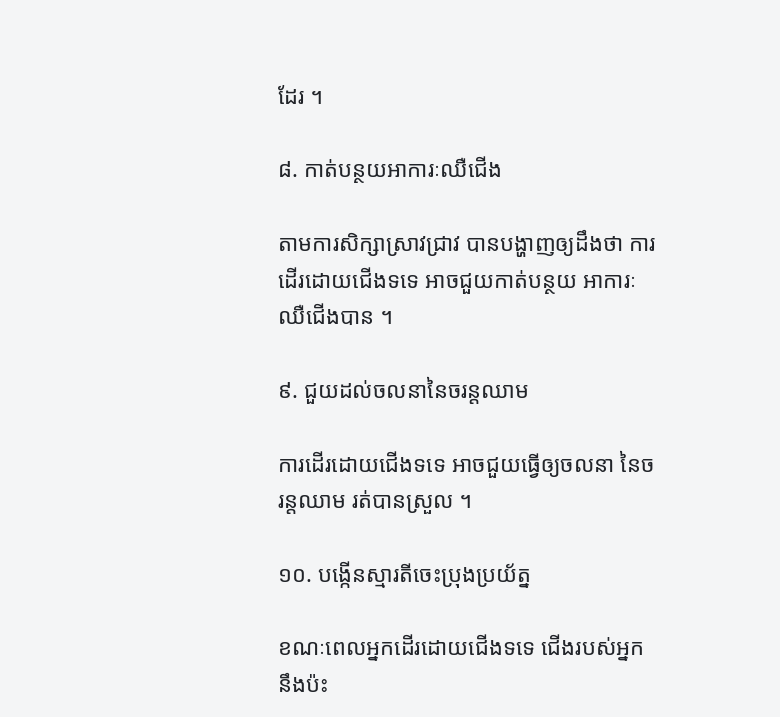ដែរ ។

៨. កាត់បន្ថយអាការៈឈឺជើង

តាមការសិក្សាស្រាវជ្រាវ បានបង្ហាញឲ្យដឹងថា ការដើរដោយជើងទទេ អាចជួយកាត់បន្ថយ អាការៈឈឺជើងបាន ។

៩. ជួយដល់ចលនានៃចរន្តឈាម

ការដើរដោយជើងទទេ អាចជួយធ្វើឲ្យចលនា នៃចរន្តឈាម រត់បានស្រួល ។

១០. បង្កើនស្មារតីចេះប្រុងប្រយ័ត្ន

ខណៈពេលអ្នកដើរដោយជើងទទេ ជើងរបស់អ្នក នឹងប៉ះ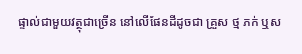ផ្ទាល់ជាមួយវត្ថុជាច្រើន នៅលើផែនដីដូចជា គ្រួស ថ្ម ភក់ ឬស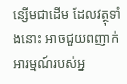ន្សើមជាដើម ដែលវត្ថុទាំងនោះ អាចជួយពញាក់ អារម្មណ៍របស់អ្ន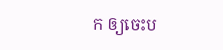ក ឲ្យចេះប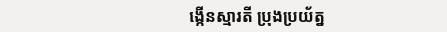ង្កើនស្មារតី ប្រុងប្រយ័ត្ន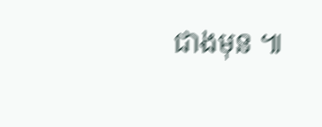ជាងមុន ៕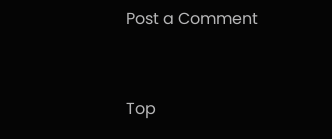Post a Comment


Top